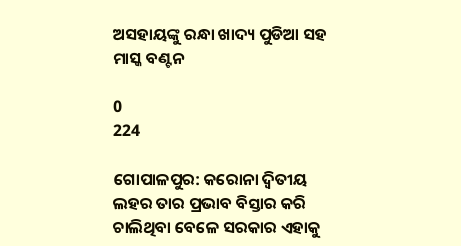ଅସହାୟଙ୍କୁ ରନ୍ଧା ଖାଦ୍ୟ ପୁଡିଆ ସହ ମାସ୍କ ବଣ୍ଟନ

0
224

ଗୋପାଳପୁର: କରୋନା ଦ୍ୱିତୀୟ ଲହର ତାର ପ୍ରଭାବ ବିସ୍ତାର କରି ଚାଲିଥିବା ବେଳେ ସରକାର ଏହାକୁ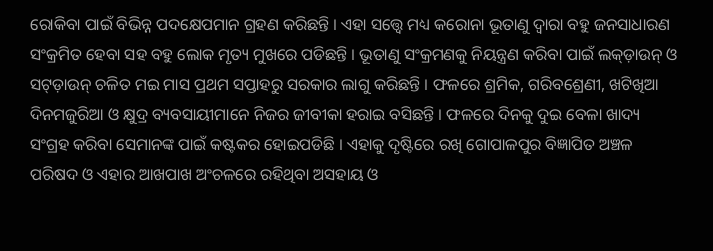ରୋକିବା ପାଇଁ ବିଭିନ୍ନ ପଦକ୍ଷେପମାନ ଗ୍ରହଣ କରିଛନ୍ତି । ଏହା ସତ୍ତ୍ୱେ ମଧ୍ୟ କରୋନା ଭୂତାଣୁ ଦ୍ୱାରା ବହୁ ଜନସାଧାରଣ ସଂକ୍ରମିତ ହେବା ସହ ବହୁ ଲୋକ ମୃତ୍ୟ ମୁଖରେ ପଡିଛନ୍ତି । ଭୂତାଣୁ ସଂକ୍ରମଣକୁ ନିୟନ୍ତ୍ରଣ କରିବା ପାଇଁ ଲକ୍‌ଡ଼ାଉନ୍ ଓ ସଟ୍‌ଡ଼ାଉନ୍ ଚଳିତ ମଇ ମାସ ପ୍ରଥମ ସପ୍ତାହରୁ ସରକାର ଲାଗୁ କରିଛନ୍ତି । ଫଳରେ ଶ୍ରମିକ, ଗରିବଶ୍ରେଣୀ, ଖଟିଖିଆ ଦିନମଜୁରିଆ ଓ କ୍ଷୁଦ୍ର ବ୍ୟବସାୟୀମାନେ ନିଜର ଜୀବୀକା ହରାଇ ବସିଛନ୍ତି । ଫଳରେ ଦିନକୁ ଦୁଇ ବେଳା ଖାଦ୍ୟ ସଂଗ୍ରହ କରିବା ସେମାନଙ୍କ ପାଇଁ କଷ୍ଟକର ହୋଇପଡିଛି । ଏହାକୁ ଦୃଷ୍ଟିରେ ରଖି ଗୋପାଳପୁର ବିଜ୍ଞାପିତ ଅଞ୍ଚଳ ପରିଷଦ ଓ ଏହାର ଆଖପାଖ ଅଂଚଳରେ ରହିଥିବା ଅସହାୟ ଓ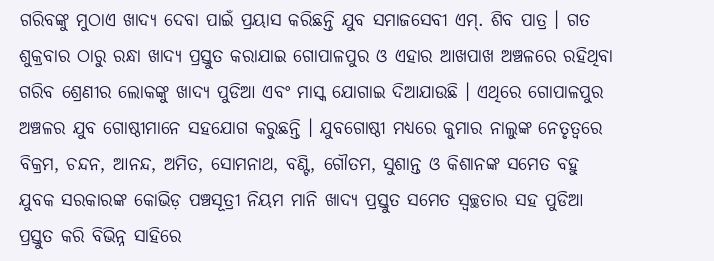ଗରିବଙ୍କୁ ମୁଠାଏ ଖାଦ୍ୟ ଦେବା ପାଇଁ ପ୍ରୟାସ କରିଛନ୍ତି ଯୁବ ସମାଜସେବୀ ଏମ୍‌. ଶିବ ପାତ୍ର । ଗତ ଶୁକ୍ରବାର ଠାରୁ ରନ୍ଧା ଖାଦ୍ୟ ପ୍ରସ୍ତୁତ କରାଯାଇ ଗୋପାଳପୁର ଓ ଏହାର ଆଖପାଖ ଅଞ୍ଚଳରେ ରହିଥିବା ଗରିବ ଶ୍ରେଣୀର ଲୋକଙ୍କୁ ଖାଦ୍ୟ ପୁଡିଆ ଏବଂ ମାସ୍କ ଯୋଗାଇ ଦିଆଯାଉଛି । ଏଥିରେ ଗୋପାଳପୁର ଅଞ୍ଚଳର ଯୁବ ଗୋଷ୍ଠୀମାନେ ସହଯୋଗ କରୁଛନ୍ତି । ଯୁବଗୋଷ୍ଠୀ ମଧ୍ୟରେ କୁମାର ନାଲୁଙ୍କ ନେତୃତ୍ୱରେ ବିକ୍ରମ, ଚନ୍ଦନ, ଆନନ୍ଦ, ଅମିତ, ସୋମନାଥ, ବଣ୍ଟି, ଗୌତମ, ସୁଶାନ୍ତ ଓ କିଶାନଙ୍କ ସମେତ ବହୁ ଯୁବକ ସରକାରଙ୍କ କୋଭିଡ଼ ପଞ୍ଚସୂତ୍ରୀ ନିୟମ ମାନି ଖାଦ୍ୟ ପ୍ରସ୍ତୁତ ସମେତ ସ୍ୱଚ୍ଛତାର ସହ ପୁଡିଆ ପ୍ରସ୍ତୁତ କରି ବିଭିନ୍ନ ସାହିରେ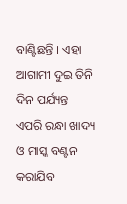ବାଣ୍ଟିଛନ୍ତି । ଏହା ଆଗାମୀ ଦୁଇ ତିନି ଦିନ ପର୍ଯ୍ୟନ୍ତ ଏପରି ରନ୍ଧା ଖାଦ୍ୟ ଓ ମାସ୍କ ବଣ୍ଟନ କରାଯିବ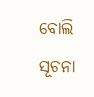ବୋଲି ସୂଚନା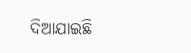ଦିଆଯାଇଛି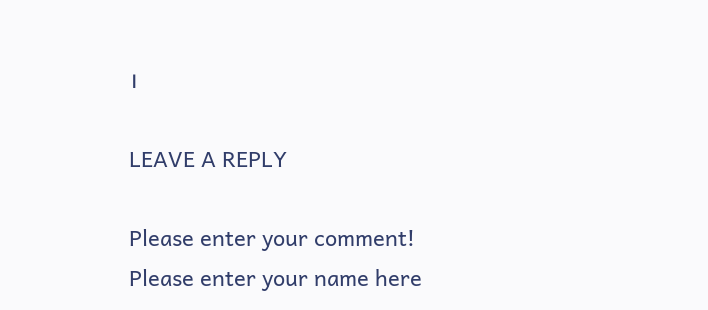।

LEAVE A REPLY

Please enter your comment!
Please enter your name here